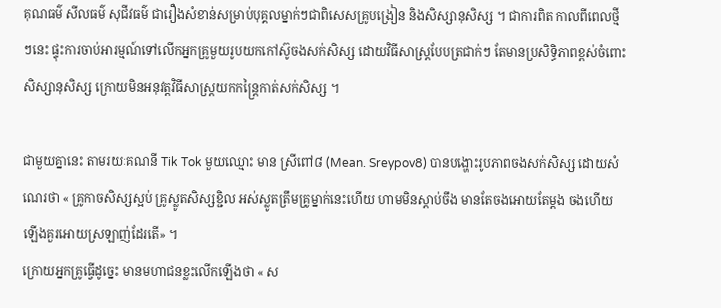គុណធម៌ សីលធម៌ សុជីវធម៌ ជារឿងសំខាន់សម្រាប់បុគ្គលម្នាក់ៗជាពិសេសគ្រូបង្រៀន និងសិស្សានុសិស្ស ។ ជាការពិត កាលពីពេលថ្មីៗនេះ ផ្ទុះការចាប់អារម្មណ៍ទៅលើកអ្នកគ្រូមួយរូបយកកៅស៊ូចងសក់សិស្ស ដោយវិធីសាស្ត្របែបត្រជាក់ៗ តែមានប្រសិទ្ធិភាពខ្ពស់ចំពោះសិស្សានុសិស្ស ក្រោយមិនអនុវត្តវិធីសាស្ត្រយកកន្ត្រៃកាត់សក់សិស្ស ។

ជាមួយគ្នានេះ តាមរយៈគណនី Tik Tok មួយឈ្មោះ មាន ស្រីពៅ៨ (Mean. Sreypov8) បានបង្ហោះរូបភាពចងសក់សិស្ស ដោយសំណេរថា « គ្រូកាចសិស្សស្អប់ គ្រូស្លូតសិស្សខ្ជិល អស់ស្លូតត្រឹមគ្រូម្នាក់នេះហើយ ហាមមិនស្តាប់ចឹង មានតែចងអោយតែម្តង ចងហើយឡើងគួរអោយស្រឡាញ់ដែរតើ» ។
ក្រោយអ្នកគ្រូធ្វើដូច្នេះ មានមហាជនខ្លះលើកឡើងថា « ស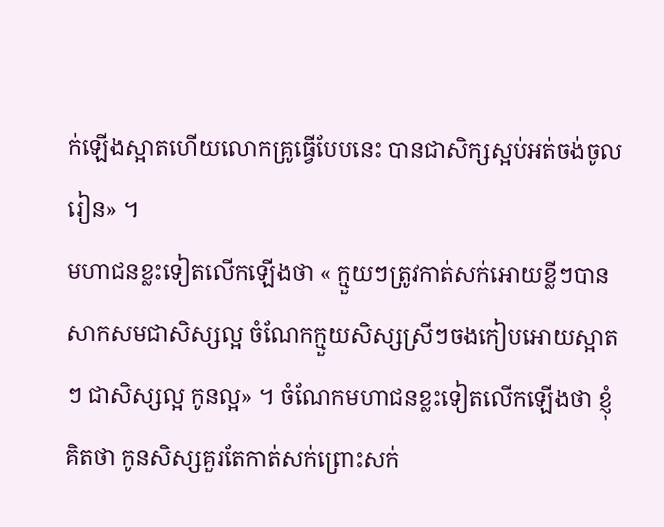ក់ឡើងស្អាតហើយលោកគ្រូធ្វើបែបនេះ បានជាសិក្សស្អប់អត់ចង់ចូលរៀន» ។
មហាជនខ្លះទៀតលើកឡើងថា « ក្មួយៗត្រូវកាត់សក់អោយខ្លីៗបានសាកសមជាសិស្សល្អ ចំណែកក្មួយសិស្សស្រីៗចងកៀបអោយស្អាតៗ ជាសិស្សល្អ កូនល្អ» ។ ចំណែកមហាជនខ្លះទៀតលើកឡើងថា ខ្ញុំគិតថា កូនសិស្សគួរតែកាត់សក់ព្រោះសក់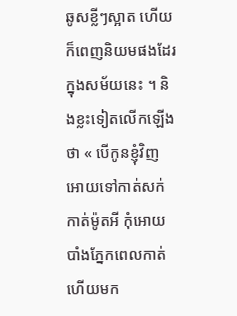ឆូសខ្លីៗស្អាត ហើយក៏ពេញនិយមផងដែរក្នុងសម័យនេះ ។ និងខ្លះទៀតលើកឡើងថា « បើកូនខ្ញុំវិញ អោយទៅកាត់សក់កាត់ម៉ូតអី កុំអោយបាំងភ្នែកពេលកាត់ហើយមក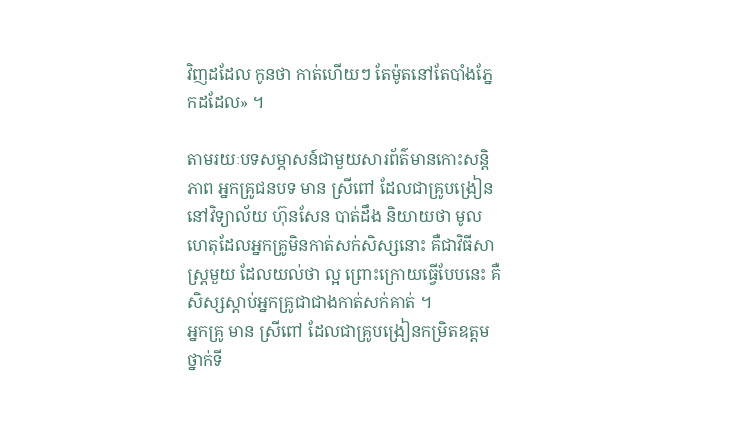វិញដដែល កូនថា កាត់ហើយៗ តែម៉ូតនៅតែបាំងភ្នែកដដែល» ។

តាមរយៈបទសម្ភាសន៍ជាមួយសារព័ត៌មានកោះសន្តិភាព អ្នកគ្រូជនបទ មាន ស្រីពៅ ដែលជាគ្រូបង្រៀននៅវិទ្យាល័យ ហ៊ុនសែន បាត់ដឹង និយាយថា មូលហេតុដែលអ្នកគ្រូមិនកាត់សក់សិស្សនោះ គឺជាវិធីសាស្ត្រមួយ ដែលយល់ថា ល្អ ព្រោះក្រោយធ្វើបែបនេះ គឺសិស្សស្តាប់អ្នកគ្រូជាជាងកាត់សក់គាត់ ។
អ្នកគ្រូ មាន ស្រីពៅ ដែលជាគ្រូបង្រៀនកម្រិតឧត្តមថ្នាក់ទី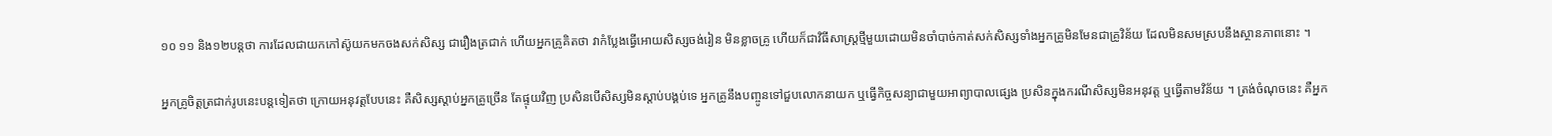១០ ១១ និង១២បន្តថា ការដែលជាយកកៅស៊ូយកមកចងសក់សិស្ស ជារឿងត្រជាក់ ហើយអ្នកគ្រូគិតថា វាកំប្លែងធ្វើអោយសិស្សចង់រៀន មិនខ្លាចគ្រូ ហើយក៏ជាវិធីសាស្ត្រថ្មីមួយដោយមិនចាំបាច់កាត់សក់សិស្សទាំងអ្នកគ្រូមិនមែនជាគ្រូវិន័យ ដែលមិនសមស្របនឹងស្ថានភាពនោះ ។

អ្នកគ្រូចិត្តត្រជាក់រូបនេះបន្តទៀតថា ក្រោយអនុវត្តបែបនេះ គឺសិស្សស្តាប់អ្នកគ្រូច្រើន តែផ្ទុយវិញ ប្រសិនបើសិស្សមិនស្តាប់បង្គប់ទេ អ្នកគ្រូនឹងបញ្ចូនទៅជួបលោកនាយក ឬធ្វើកិច្ចសន្យាជាមួយអាព្យាបាលផ្សេង ប្រសិនក្នុងករណីសិស្សមិនអនុវត្ត ឬធ្វើតាមវិន័យ ។ ត្រង់ចំណុចនេះ គឺអ្នក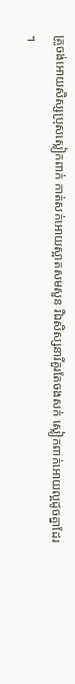គ្រូចង់អោយសិស្សប្រុសស្លៀកពាក់ កាត់សក់អោយស្អាតសមសួន រីឯសិស្សនារីគួរតែចងសក់ ស្លៀកពាក់អោយល្អដូចគ្នាដែរ ។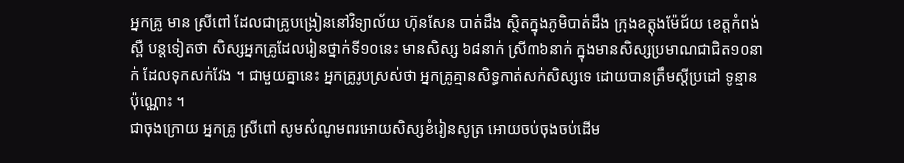អ្នកគ្រូ មាន ស្រីពៅ ដែលជាគ្រូបង្រៀននៅវិទ្យាល័យ ហ៊ុនសែន បាត់ដឹង ស្ថិតក្នុងភូមិបាត់ដឹង ក្រុងឧត្តុងម៉ែជ័យ ខេត្តកំពង់ស្ពឺ បន្តទៀតថា សិស្សអ្នកគ្រូដែលរៀនថ្នាក់ទី១០នេះ មានសិស្ស ៦៨នាក់ ស្រី៣៦នាក់ ក្នុងមានសិស្សប្រមាណជាជិត១០នាក់ ដែលទុកសក់វែង ។ ជាមួយគ្នានេះ អ្នកគ្រូរូបស្រស់ថា អ្នកគ្រូគ្មានសិទ្ធកាត់សក់សិស្សទេ ដោយបានត្រឹមស្តីប្រដៅ ទូន្មានប៉ុណ្ណោះ ។
ជាចុងក្រោយ អ្នកគ្រូ ស្រីពៅ សូមសំណូមពរអោយសិស្សខំរៀនសូត្រ អោយចប់ចុងចប់ដើម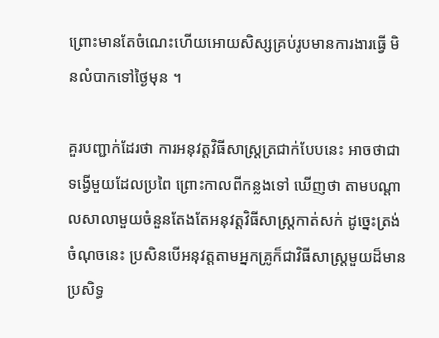ព្រោះមានតែចំណេះហើយអោយសិស្សគ្រប់រូបមានការងារធ្វើ មិនលំបាកទៅថ្ងៃមុន ។

គួរបញ្ជាក់ដែរថា ការអនុវត្តវិធីសាស្ត្រត្រជាក់បែបនេះ អាចថាជាទង្វើមួយដែលប្រពៃ ព្រោះកាលពីកន្លងទៅ ឃើញថា តាមបណ្តាលសាលាមួយចំនួនតែងតែអនុវត្តវិធីសាស្ត្រកាត់សក់ ដូច្នេះត្រង់ចំណុចនេះ ប្រសិនបើអនុវត្តតាមអ្នកគ្រូក៏ជាវិធីសាស្ត្រមួយដ៏មានប្រសិទ្ធ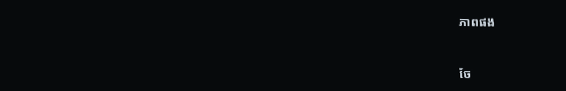ភាពផង



ចែ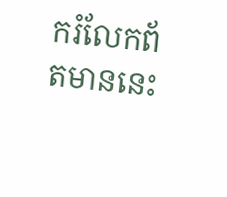ករំលែកព័តមាននេះ